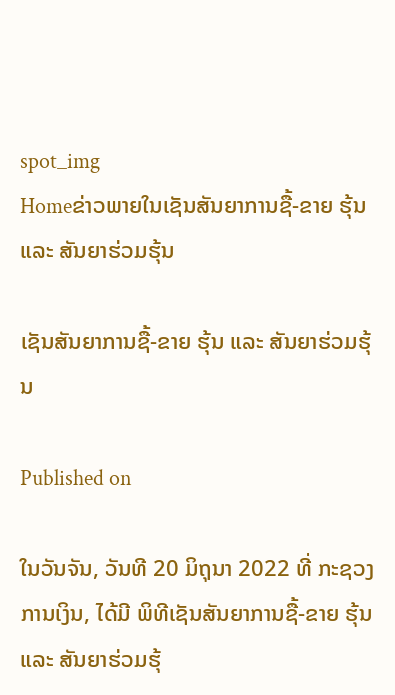spot_img
Homeຂ່າວພາຍໃນເຊັນສັນຍາການຊື້-ຂາຍ ຮຸ້ນ ແລະ ສັນຍາຮ່ວມຮຸ້ນ

ເຊັນສັນຍາການຊື້-ຂາຍ ຮຸ້ນ ແລະ ສັນຍາຮ່ວມຮຸ້ນ

Published on

ໃນວັນຈັນ, ວັນທີ 20 ມິຖຸນາ 2022 ທີ່ ກະຊວງການເງິນ, ໄດ້ມີ ພິທີເຊັນສັນຍາການຊື້-ຂາຍ ຮຸ້ນ ແລະ ສັນຍາຮ່ວມຮຸ້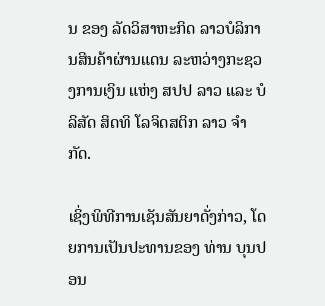ນ ຂອງ ລັດວິສາຫະກິດ ລາວບໍລິການສິນຄ້າຜ່ານແດນ ລະຫວ່າງກະຊວງການເງິນ ແຫ່ງ ສປປ ລາວ ແລະ ບໍລິສັດ ສິດທິ ໂລຈິດສຕິກ ລາວ ຈຳກັດ.

ເຊິ່ງພິທີການເຊັນສັນຍາດັ່ງກ່າວ, ໂດຍການເປັນປະທານຂອງ ທ່ານ ບຸນປອນ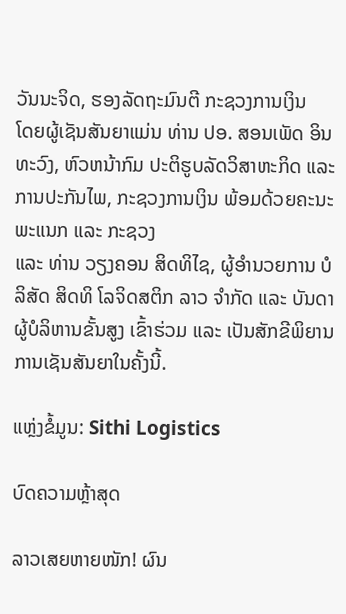ວັນນະຈິດ, ຮອງລັດຖະມົນຕີ ກະຊວງການເງິນ
ໂດຍຜູ້ເຊັນສັນຍາແມ່ນ ທ່ານ ປອ. ສອນເພັດ ອິນທະວົງ, ຫົວຫນ້າກົມ ປະຕິຮູບລັດວິສາຫະກິດ ແລະ ການປະກັນໄພ, ກະຊວງການເງິນ ພ້ອມດ້ວຍຄະນະພະແນກ ແລະ ກະຊວງ
ແລະ ທ່ານ ວຽງຄອນ ສິດທິໄຊ, ຜູ້ອຳນວຍການ ບໍລິສັດ ສິດທິ ໂລຈິດສຕິກ ລາວ ຈຳກັດ ແລະ ບັນດາຜູ້ບໍລິຫານຂັ້ນສູງ ເຂົ້າຮ່ວມ ແລະ ເປັນສັກຂີພິຍານ ການເຊັນສັນຍາໃນຄັ້ງນີ້.

ແຫຼ່ງຂໍ້ມູນ: Sithi Logistics

ບົດຄວາມຫຼ້າສຸດ

ລາວເສຍຫາຍໜັກ! ຜົນ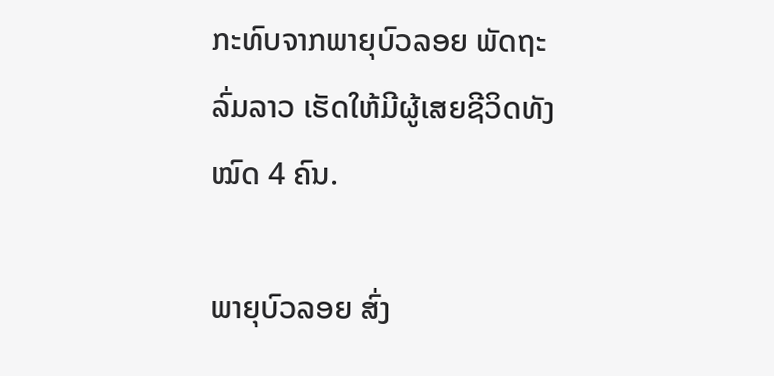ກະທົບຈາກພາຍຸບົວລອຍ ພັດຖະລົ່ມລາວ ເຮັດໃຫ້ມີຜູ້ເສຍຊີວິດທັງໝົດ 4 ຄົນ.

ພາຍຸບົວລອຍ ສົ່ງ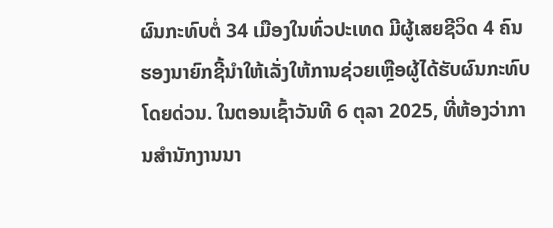ຜົນກະທົບຕໍ່ 34 ເມືອງໃນທົ່ວປະເທດ ມີຜູ້ເສຍຊີວິດ 4 ຄົນ ຮອງນາຍົກຊີ້ນຳໃຫ້ເລັ່ງໃຫ້ການຊ່ວຍເຫຼືອຜູ້ໄດ້ຮັບຜົນກະທົບໂດຍດ່ວນ. ໃນຕອນເຊົ້າວັນທີ 6 ຕຸລາ 2025, ທີ່ຫ້ອງວ່າການສໍານັກງານນາ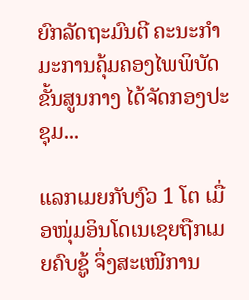ຍົກລັດຖະມົນຕີ ຄະນະກໍາມະການຄຸ້ມຄອງໄພພິບັດຂັ້ນສູນກາງ ໄດ້ຈັດກອງປະຊຸມ...

ແລກເມຍກັບງົວ 1 ໂຕ ເມື່ອໜຸ່ມອິນໂດເນເຊຍຖືກເມຍຄົບຊູ້ ຈຶ່ງສະເໜີການ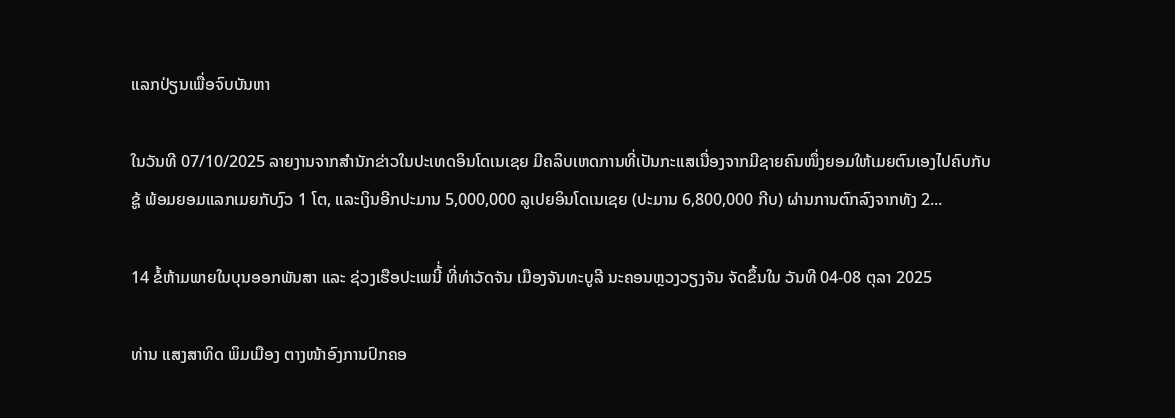ແລກປ່ຽນເພື່ອຈົບບັນຫາ

ໃນວັນທີ 07/10/2025 ລາຍງານຈາກສຳນັກຂ່າວໃນປະເທດອິນໂດເນເຊຍ ມີຄລິບເຫດການທີ່ເປັນກະແສເນື່ອງຈາກມີຊາຍຄົນໜຶ່ງຍອມໃຫ້ເມຍຕົນເອງໄປຄົບກັບຊູ້ ພ້ອມຍອມແລກເມຍກັບງົວ 1 ໂຕ, ແລະເງິນອີກປະມານ 5,000,000 ລູເປຍອິນໂດເນເຊຍ (ປະມານ 6,800,000 ກີບ) ຜ່ານການຕົກລົງຈາກທັງ 2...

14 ຂໍ້ຫ້າມພາຍໃນບຸນອອກພັນສາ ແລະ ຊ່ວງເຮືອປະເພນີ້່ ທີ່ທ່າວັດຈັນ ເມືອງຈັນທະບູລີ ນະຄອນຫຼວງວຽງຈັນ ຈັດຂຶ້ນໃນ ວັນທີ 04-08 ຕຸລາ 2025

ທ່ານ ແສງສາທິດ ພິມເມືອງ ຕາງໜ້າອົງການປົກຄອ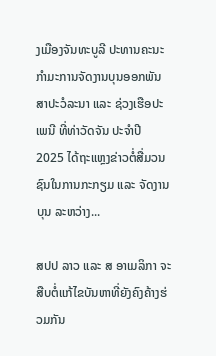ງເມືອງຈັນທະບູລີ ປະທານຄະນະກໍາມະການຈັດງານບຸນອອກພັນສາປະວໍລະນາ ແລະ ຊ່ວງເຮືອປະເພນີ ທີ່ທ່າວັດຈັນ ປະຈໍາປີ 2025 ໄດ້ຖະແຫຼງຂ່າວຕໍ່ສື່ມວນຊົນໃນການກະກຽມ ແລະ ຈັດງານບຸນ ລະຫວ່າງ...

ສປປ ລາວ ແລະ ສ ອາເມລິກາ ຈະສືບຕໍ່ແກ້ໄຂບັນຫາທີ່ຍັງຄົງຄ້າງຮ່ວມກັນ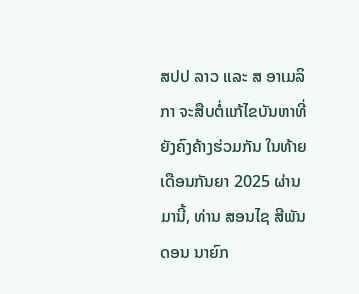ສປປ ລາວ ແລະ ສ ອາເມລິກາ ຈະສືບຕໍ່ແກ້ໄຂບັນຫາທີ່ຍັງຄົງຄ້າງຮ່ວມກັນ ໃນທ້າຍເດືອນກັນຍາ 2025 ຜ່ານມານີ້, ທ່ານ ສອນໄຊ ສີພັນດອນ ນາຍົກ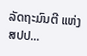ລັດຖະມົນຕີ ແຫ່ງ ສປປ...